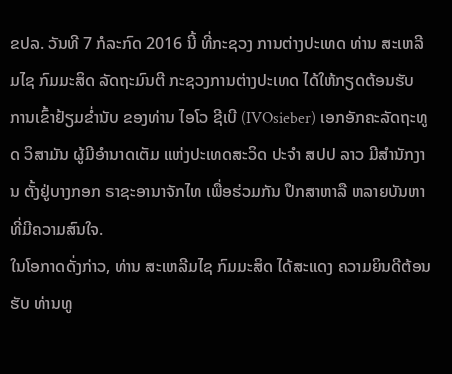ຂປລ. ວັນທີ 7 ກໍລະກົດ 2016 ນີ້ ທີ່ກະຊວງ ການຕ່າງປະເທດ ທ່ານ ສະເຫລີມໄຊ ກົມມະສິດ ລັດຖະມົນຕີ ກະຊວງການຕ່າງປະເທດ ໄດ້ໃຫ້ກຽດຕ້ອນຮັບ ການເຂົ້າຢ້ຽມຂໍ່ານັບ ຂອງທ່ານ ໄອໂວ ຊີເບີ (IVOsieber) ເອກອັກຄະລັດຖະທູດ ວິສາມັນ ຜູ້ມີອໍານາດເຕັມ ແຫ່ງປະເທດສະວິດ ປະຈໍາ ສປປ ລາວ ມີສໍານັກງານ ຕັ້ງຢູ່ບາງກອກ ຣາຊະອານາຈັກໄທ ເພື່ອຮ່ວມກັນ ປຶກສາຫາລື ຫລາຍບັນຫາ ທີ່ມີຄວາມສົນໃຈ.
ໃນໂອກາດດັ່ງກ່າວ, ທ່ານ ສະເຫລີມໄຊ ກົມມະສິດ ໄດ້ສະແດງ ຄວາມຍິນດີຕ້ອນຮັບ ທ່ານທູ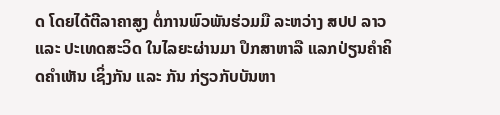ດ ໂດຍໄດ້ຕີລາຄາສູງ ຕໍ່ການພົວພັນຮ່ວມມື ລະຫວ່າງ ສປປ ລາວ ແລະ ປະເທດສະວິດ ໃນໄລຍະຜ່ານມາ ປຶກສາຫາລື ແລກປ່ຽນຄໍາຄິດຄໍາເຫັນ ເຊິ່ງກັນ ແລະ ກັນ ກ່ຽວກັບບັນຫາ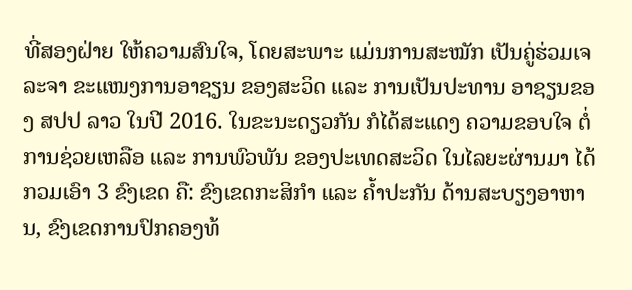ທີ່ສອງຝ່າຍ ໃຫ້ຄວາມສົນໃຈ, ໂດຍສະພາະ ແມ່ນການສະໝັກ ເປັນຄູ່ຮ່ວມເຈລະຈາ ຂະແໜງການອາຊຽນ ຂອງສະວິດ ແລະ ການເປັນປະທານ ອາຊຽນຂອງ ສປປ ລາວ ໃນປີ 2016. ໃນຂະນະດຽວກັນ ກໍໄດ້ສະແດງ ຄວາມຂອບໃຈ ຕໍ່ການຊ່ວຍເຫລືອ ແລະ ການພົວພັນ ຂອງປະເທດສະວິດ ໃນໄລຍະຜ່ານມາ ໄດ້ກວມເອົາ 3 ຂົງເຂດ ຄື: ຂົງເຂດກະສິກໍາ ແລະ ຄໍ້າປະກັນ ດ້ານສະບຽງອາຫານ, ຂົງເຂດການປົກຄອງທ້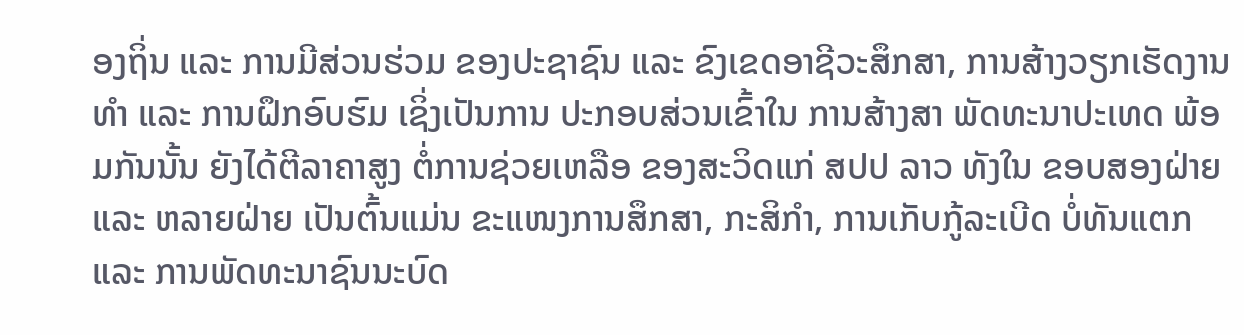ອງຖິ່ນ ແລະ ການມີສ່ວນຮ່ວມ ຂອງປະຊາຊົນ ແລະ ຂົງເຂດອາຊີວະສຶກສາ, ການສ້າງວຽກເຮັດງານທໍາ ແລະ ການຝຶກອົບຮົມ ເຊິ່ງເປັນການ ປະກອບສ່ວນເຂົ້າໃນ ການສ້າງສາ ພັດທະນາປະເທດ ພ້ອມກັນນັ້ນ ຍັງໄດ້ຕີລາຄາສູງ ຕໍ່ການຊ່ວຍເຫລືອ ຂອງສະວິດແກ່ ສປປ ລາວ ທັງໃນ ຂອບສອງຝ່າຍ ແລະ ຫລາຍຝ່າຍ ເປັນຕົ້ນແມ່ນ ຂະແໜງການສຶກສາ, ກະສິກໍາ, ການເກັບກູ້ລະເບີດ ບໍ່ທັນແຕກ ແລະ ການພັດທະນາຊົນນະບົດ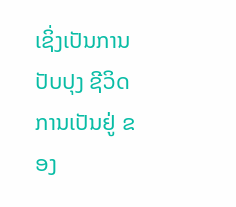ເຊິ່ງເປັນການປັບປຸງ ຊີວິດການເປັນຢູ່ ຂອງ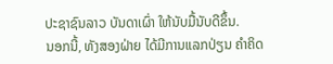ປະຊາຊົນລາວ ບັນດາເຜົ່າ ໃຫ້ນັບມື້ນັບດີຂຶ້ນ.
ນອກນີ້, ທັງສອງຝ່າຍ ໄດ້ມີການແລກປ່ຽນ ຄໍາຄິດ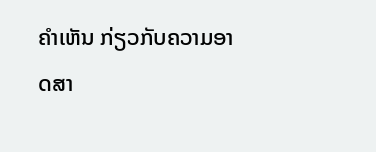ຄໍາເຫັນ ກ່ຽວກັບຄວາມອາດສາ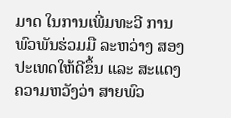ມາດ ໃນການເພີ່ມທະວີ ການພົວພັນຮ່ວມມື ລະຫວ່າງ ສອງປະເທດໃຫ້ດີຂຶ້ນ ແລະ ສະແດງຄວາມຫວັງວ່າ ສາຍພົວ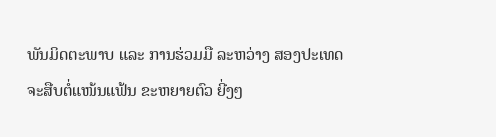ພັນມິດຕະພາບ ແລະ ການຮ່ວມມື ລະຫວ່າງ ສອງປະເທດ ຈະສືບຕໍ່ແໜ້ນແຟ້ນ ຂະຫຍາຍຕົວ ຍີ່ງໆ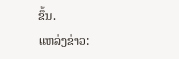ຂຶ້ນ.
ແຫລ່ງຂ່າວ: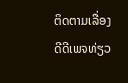ຕິດຕາມເລື່ອງດີດີເພຈທ່ຽວ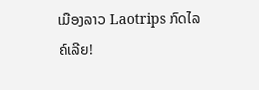ເມືອງລາວ Laotrips ກົດໄລຄ໌ເລີຍ!